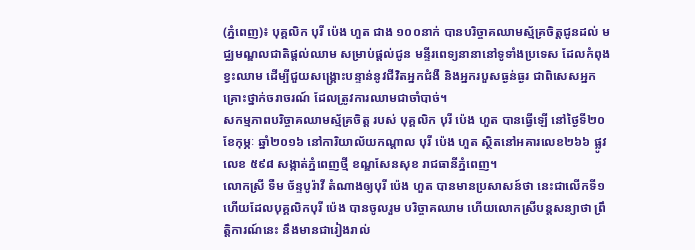(ភ្នំពេញ)៖ បុគ្គលិក បុរី ប៉េង ហួត ជាង ១០០នាក់ បានបរិច្ចាគឈាមស្ម័គ្រចិត្តជូនដល់ មជ្ឈមណ្ឌលជាតិផ្តល់ឈាម សម្រាប់ផ្តល់ជូន មន្ទីរពេទ្យនានានៅទូទាំងប្រទេស ដែលកំពុងខ្វះឈាម ដើម្បីជួយសង្គ្រោះបន្ទាន់នូវជីវិតអ្នកជំងឺ និងអ្នករបួសធ្ងន់ធ្ងរ ជាពិសេសអ្នកគ្រោះថ្នាក់ចរាចរណ៍ ដែលត្រូវការឈាមជាចាំបាច់។
សកម្មភាពបរិច្ចាគឈាមស្ម័គ្រចិត្ត របស់ បុគ្គលិក បុរី ប៉េង ហួត បានធ្វើឡើ នៅថ្ងៃទី២០ ខែកុម្ភៈ ឆ្នាំ២០១៦ នៅការិយាល័យកណ្តាល បុរី ប៉េង ហួត ស្ថិតនៅអគារលេខ២៦៦ ផ្លូវលេខ ៥៩៨ សង្កាត់ភ្នំពេញថ្មី ខណ្ឌសែនសុខ រាជធានីភ្នំពេញ។
លោកស្រី ទឺម ច័ន្ទបូរ៉ាវី តំណាងឲ្យបុរី ប៉េង ហួត បានមានប្រសាសន៍ថា នេះជាលើកទី១ ហើយដែលបុគ្គលិកបុរី ប៉េង បានចូលរួម បរិច្ចាគឈាម ហើយលោកស្រីបន្តសន្យាថា ព្រឹត្តិការណ៍នេះ នឹងមានជារៀងរាល់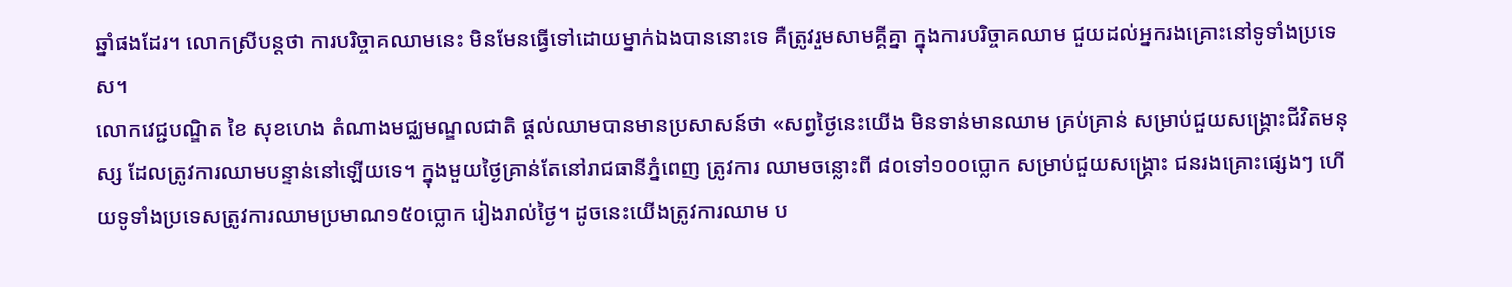ឆ្នាំផងដែរ។ លោកស្រីបន្តថា ការបរិច្ចាគឈាមនេះ មិនមែនធ្វើទៅដោយម្នាក់ឯងបាននោះទេ គឺត្រូវរួមសាមគ្គីគ្នា ក្នុងការបរិច្ចាគឈាម ជួយដល់អ្នករងគ្រោះនៅទូទាំងប្រទេស។
លោកវេជ្ជបណ្ឌិត ខៃ សុខហេង តំណាងមជ្ឈមណ្ឌលជាតិ ផ្ដល់ឈាមបានមានប្រសាសន៍ថា «សព្វថ្ងៃនេះយើង មិនទាន់មានឈាម គ្រប់គ្រាន់ សម្រាប់ជួយសង្គ្រោះជីវិតមនុស្ស ដែលត្រូវការឈាមបន្ទាន់នៅឡើយទេ។ ក្នុងមួយថ្ងៃគ្រាន់តែនៅរាជធានីភ្នំពេញ ត្រូវការ ឈាមចន្លោះពី ៨០ទៅ១០០ប្លោក សម្រាប់ជួយសង្គ្រោះ ជនរងគ្រោះផ្សេងៗ ហើយទូទាំងប្រទេសត្រូវការឈាមប្រមាណ១៥០ប្លោក រៀងរាល់ថ្ងៃ។ ដូចនេះយើងត្រូវការឈាម ប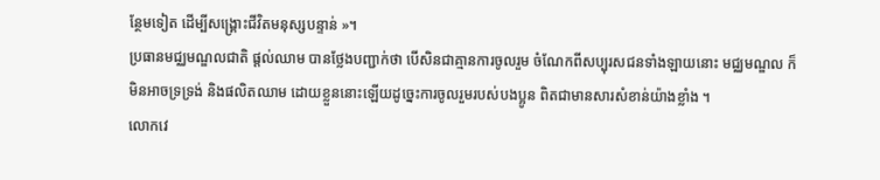ន្ថែមទៀត ដើម្បីសង្គ្រោះជីវិតមនុស្សបន្ទាន់ »។
ប្រធានមជ្ឈមណ្ឌលជាតិ ផ្ដល់ឈាម បានថ្លែងបញ្ជាក់ថា បើសិនជាគ្មានការចូលរួម ចំណែកពីសប្បុរសជនទាំងឡាយនោះ មជ្ឈមណ្ឌល ក៏មិនអាចទ្រទ្រង់ និងផលិតឈាម ដោយខ្លួននោះឡើយដូច្នេះការចូលរួមរបស់បងប្អូន ពិតជាមានសារសំខាន់យ៉ាងខ្លាំង ។
លោកវេ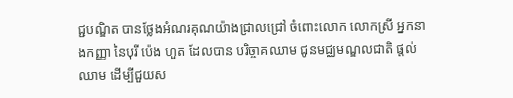ជ្ជបណ្ឌិត បានថ្លែងអំណរគុណយ៉ាងជ្រាលជ្រៅ ចំពោះលោក លោកស្រី អ្នកនាងកញ្ញា នៃបុរី ប៉េង ហួត ដែលបាន បរិច្ចាគឈាម ជូនមជ្ឈមណ្ឌលជាតិ ផ្តល់ឈាម ដើម្បីជួយស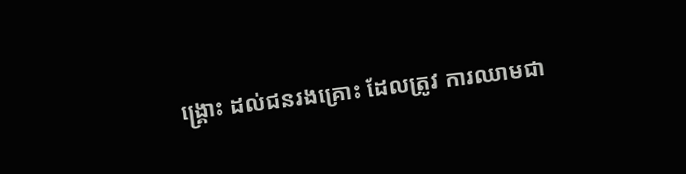ង្រ្គោះ ដល់ជនរងគ្រោះ ដែលត្រូវ ការឈាមជា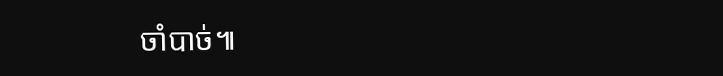ចាំបាច់៕